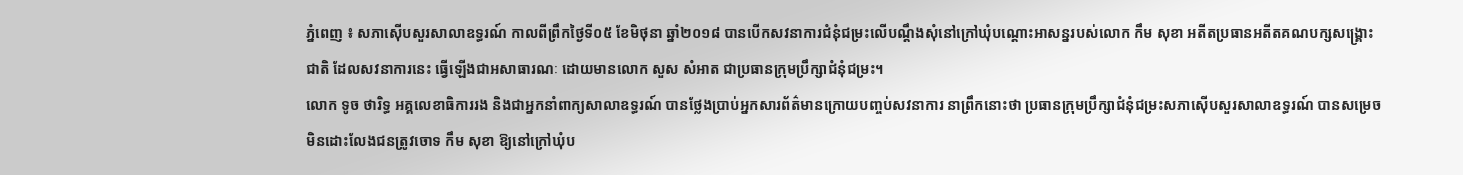ភ្នំពេញ ៖ សភាស៊ើបសួរសាលាឧទ្ធរណ៍ កាលពីព្រឹកថ្ងៃទី០៥ ខែមិថុនា ឆ្នាំ២០១៨ បានបើកសវនាការជំនុំជម្រះលើបណ្ដឹងសុំនៅក្រៅឃុំបណ្ដោះអាសន្នរបស់លោក កឹម សុខា អតីតប្រធានអតីតគណបក្សសង្គ្រោះជាតិ ដែលសវនាការនេះ ធ្វើឡើងជាអសាធារណៈ ដោយមានលោក សួស សំអាត ជាប្រធានក្រុមប្រឹក្សាជំនុំជម្រះ។
លោក ទូច ថារិទ្ធ អគ្គលេខាធិការរង និងជាអ្នកនាំពាក្យសាលាឧទ្ធរណ៍ បានថ្លែងប្រាប់អ្នកសារព័ត៌មានក្រោយបញ្ចប់សវនាការ នាព្រឹកនោះថា ប្រធានក្រុមប្រឹក្សាជំនុំជម្រះសភាស៊ើបសួរសាលាឧទ្ធរណ៍ បានសម្រេចមិនដោះលែងជនត្រូវចោទ កឹម សុខា ឱ្យនៅក្រៅឃុំប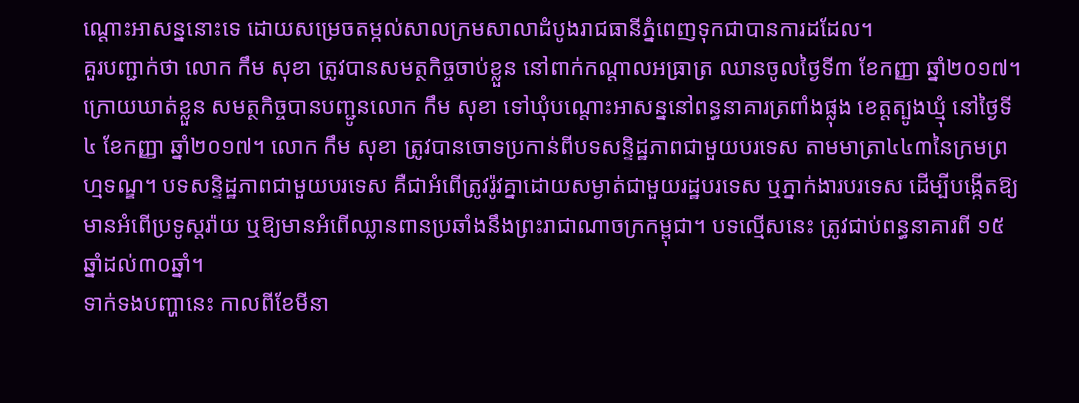ណ្តោះអាសន្ននោះទេ ដោយសម្រេចតម្កល់សាលក្រមសាលាដំបូងរាជធានីភ្នំពេញទុកជាបានការដដែល។
គួរបញ្ជាក់ថា លោក កឹម សុខា ត្រូវបានសមត្ថកិច្ចចាប់ខ្លួន នៅពាក់កណ្តាលអធ្រាត្រ ឈានចូលថ្ងៃទី៣ ខែកញ្ញា ឆ្នាំ២០១៧។ ក្រោយឃាត់ខ្លួន សមត្ថកិច្ចបានបញ្ជូនលោក កឹម សុខា ទៅឃុំបណ្តោះអាសន្ននៅពន្ធនាគារត្រពាំងផ្លុង ខេត្តត្បូងឃ្មុំ នៅថ្ងៃទី៤ ខែកញ្ញា ឆ្នាំ២០១៧។ លោក កឹម សុខា ត្រូវបានចោទប្រកាន់ពីបទសន្ទិដ្ឋភាពជាមួយបរទេស តាមមាត្រា៤៤៣នៃក្រមព្រហ្មទណ្ឌ។ បទសន្ទិដ្ឋភាពជាមួយបរទេស គឺជាអំពើត្រូវរ៉ូវគ្នាដោយសម្ងាត់ជាមួយរដ្ឋបរទេស ឬភ្នាក់ងារបរទេស ដើម្បីបង្កើតឱ្យមានអំពើប្រទូស្តរ៉ាយ ឬឱ្យមានអំពើឈ្លានពានប្រឆាំងនឹងព្រះរាជាណាចក្រកម្ពុជា។ បទល្មើសនេះ ត្រូវជាប់ពន្ធនាគារពី ១៥ឆ្នាំដល់៣០ឆ្នាំ។
ទាក់ទងបញ្ហានេះ កាលពីខែមីនា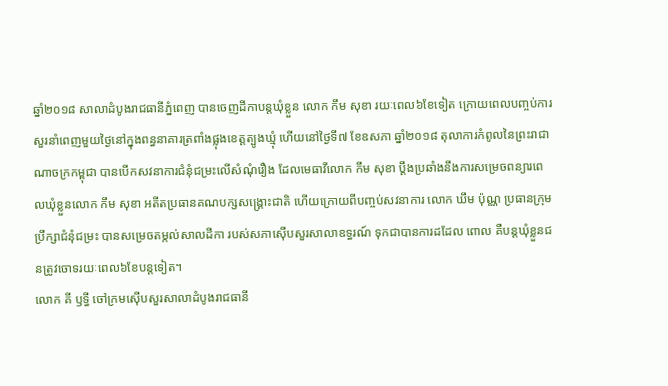ឆ្នាំ២០១៨ សាលាដំបូងរាជធានីភ្នំពេញ បានចេញដីកាបន្តឃុំខ្លួន លោក កឹម សុខា រយៈពេល៦ខែទៀត ក្រោយពេលបញ្ចប់ការសួរនាំពេញមួយថ្ងៃនៅក្នុងពន្ធនាគារត្រពាំងផ្លុងខេត្តត្បូងឃ្មុំ ហើយនៅថ្ងៃទី៧ ខែឧសភា ឆ្នាំ២០១៨ តុលាការកំពូលនៃព្រះរាជាណាចក្រកម្ពុជា បានបើកសវនាការជំនុំជម្រះលើសំណុំរឿង ដែលមេធាវីលោក កឹម សុខា ប្តឹងប្រឆាំងនឹងការសម្រេចពន្យារពេលឃុំខ្លួនលោក កឹម សុខា អតីតប្រធានគណបក្សសង្គ្រោះជាតិ ហើយក្រោយពីបញ្ចប់សវនាការ លោក ឃឹម ប៉ុណ្ណ ប្រធានក្រុមប្រឹក្សាជំនុំជម្រះ បានសម្រេចតម្កល់សាលដីកា របស់សភាស៊ើបសួរសាលាឧទ្ធរណ៍ ទុកជាបានការដដែល ពោល គឺបន្តឃុំខ្លួនជនត្រូវចោទរយៈពេល៦ខែបន្តទៀត។
លោក គី ឫទ្ធី ចៅក្រមស៊ើបសួរសាលាដំបូងរាជធានី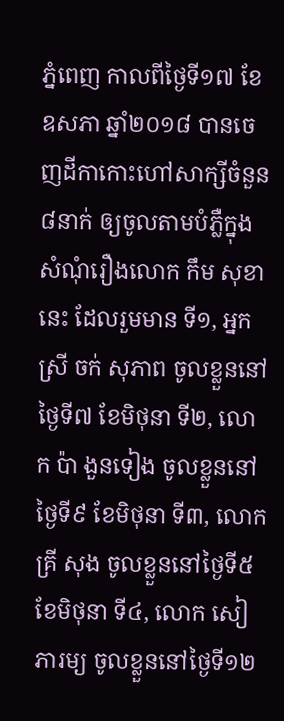ភ្នំពេញ កាលពីថ្ងៃទី១៧ ខែឧសភា ឆ្នាំ២០១៨ បានចេញដីកាកោះហៅសាក្សីចំនួន៨នាក់ ឲ្យចូលតាមបំភ្លឺក្នុងសំណុំរឿងលោក កឹម សុខា នេះ ដែលរួមមាន ទី១, អ្នកស្រី ចក់ សុភាព ចូលខ្លួននៅថ្ងៃទី៧ ខែមិថុនា ទី២, លោក ប៉ា ងួនទៀង ចូលខ្លួននៅថ្ងៃទី៩ ខែមិថុនា ទី៣, លោក គ្រី សុង ចូលខ្លួននៅថ្ងៃទី៥ ខែមិថុនា ទី៤, លោក សៀ ភារម្យ ចូលខ្លួននៅថ្ងៃទី១២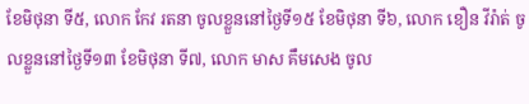ខែមិថុនា ទី៥, លោក កែវ រតនា ចូលខ្លួននៅថ្ងៃទី១៥ ខែមិថុនា ទី៦, លោក ខឿន វីរ៉ាត់ ចូលខ្លួននៅថ្ងៃទី១៣ ខែមិថុនា ទី៧, លោក មាស គឹមសេង ចូល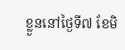ខ្លួននៅថ្ងៃទី៧ ខែមិ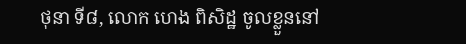ថុនា ទី៨, លោក ហេង ពិសិដ្ឋ ចូលខ្លួននៅ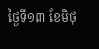ថ្ងៃទី១៣ ខែមិថុ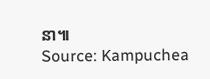នា៕
Source: Kampuchea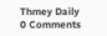Thmey Daily
0 Comments